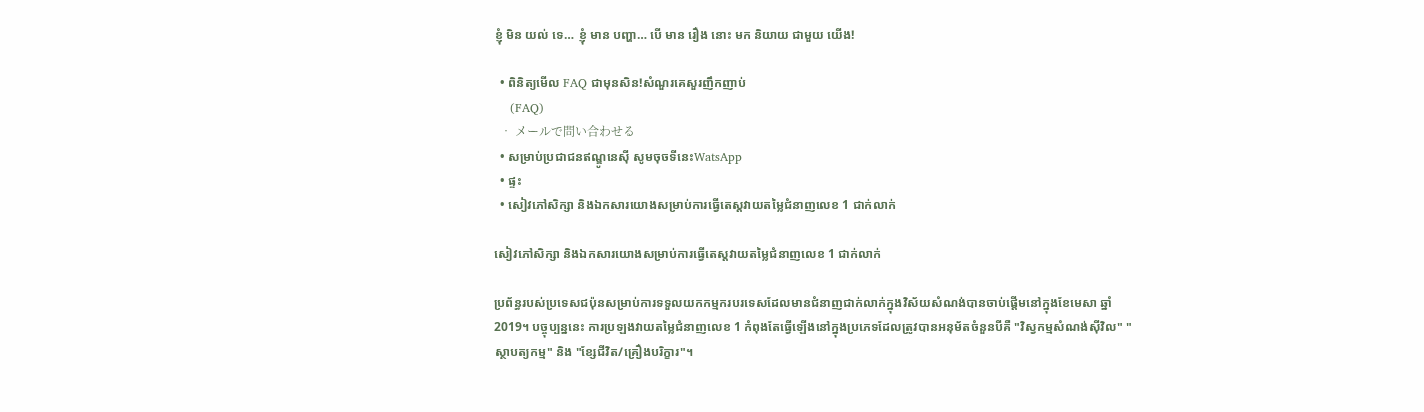ខ្ញុំ មិន យល់ ទេ… ខ្ញុំ មាន បញ្ហា… បើ មាន រឿង នោះ មក និយាយ ជាមួយ យើង!

  • ពិនិត្យមើល FAQ ជាមុនសិន!សំណួរគេសួរញឹកញាប់
    (FAQ)
  • メールで問い合わせる
  • សម្រាប់ប្រជាជនឥណ្ឌូនេស៊ី សូមចុចទីនេះWatsApp
  • ផ្ទះ
  • សៀវភៅសិក្សា និងឯកសារយោងសម្រាប់ការធ្វើតេស្តវាយតម្លៃជំនាញលេខ 1 ជាក់លាក់

សៀវភៅសិក្សា និងឯកសារយោងសម្រាប់ការធ្វើតេស្តវាយតម្លៃជំនាញលេខ 1 ជាក់លាក់

ប្រព័ន្ធរបស់ប្រទេសជប៉ុនសម្រាប់ការទទួលយកកម្មករបរទេសដែលមានជំនាញជាក់លាក់ក្នុងវិស័យសំណង់បានចាប់ផ្តើមនៅក្នុងខែមេសា ឆ្នាំ 2019។ បច្ចុប្បន្ននេះ ការប្រឡងវាយតម្លៃជំនាញលេខ 1 កំពុងតែធ្វើឡើងនៅក្នុងប្រភេទដែលត្រូវបានអនុម័តចំនួនបីគឺ "វិស្វកម្មសំណង់ស៊ីវិល" "ស្ថាបត្យកម្ម" និង "ខ្សែជីវិត/គ្រឿងបរិក្ខារ"។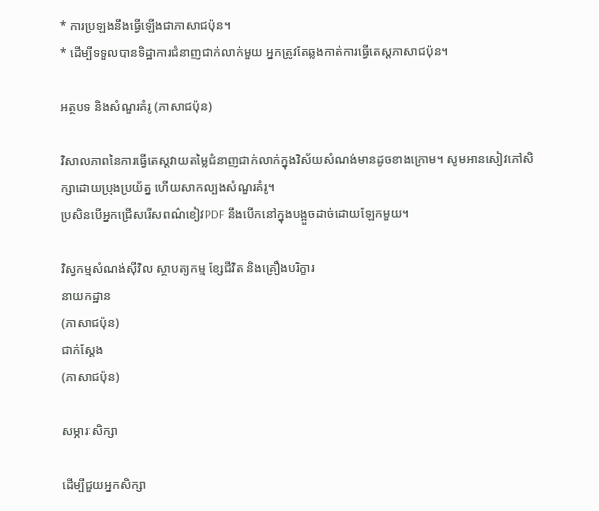* ការប្រឡងនឹងធ្វើឡើងជាភាសាជប៉ុន។
* ដើម្បីទទួលបានទិដ្ឋាការជំនាញជាក់លាក់មួយ អ្នកត្រូវតែឆ្លងកាត់ការធ្វើតេស្តភាសាជប៉ុន។

អត្ថបទ និងសំណួរគំរូ (ភាសាជប៉ុន)

វិសាលភាពនៃការធ្វើតេស្តវាយតម្លៃជំនាញជាក់លាក់ក្នុងវិស័យសំណង់មានដូចខាងក្រោម។ សូមអានសៀវភៅសិក្សាដោយប្រុងប្រយ័ត្ន ហើយសាកល្បងសំណួរគំរូ។
ប្រសិនបើអ្នកជ្រើសរើសពណ៌ខៀវPDF នឹងបើកនៅក្នុងបង្អួចដាច់ដោយឡែកមួយ។

វិស្វកម្មសំណង់ស៊ីវិល ស្ថាបត្យកម្ម ខ្សែជីវិត និងគ្រឿងបរិក្ខារ
នាយកដ្ឋាន
(ភាសាជប៉ុន)
ជាក់ស្តែង
(ភាសាជប៉ុន)

សម្ភារៈសិក្សា

ដើម្បីជួយអ្នកសិក្សា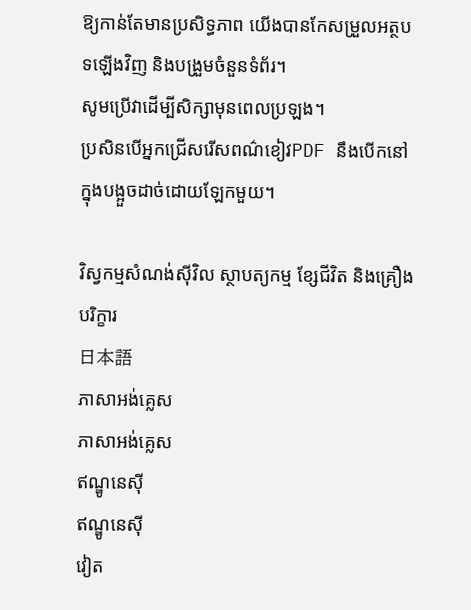ឱ្យកាន់តែមានប្រសិទ្ធភាព យើងបានកែសម្រួលអត្ថបទឡើងវិញ និងបង្រួមចំនួនទំព័រ។
សូមប្រើវាដើម្បីសិក្សាមុនពេលប្រឡង។
ប្រសិនបើអ្នកជ្រើសរើសពណ៌ខៀវPDF នឹងបើកនៅក្នុងបង្អួចដាច់ដោយឡែកមួយ។

វិស្វកម្មសំណង់ស៊ីវិល ស្ថាបត្យកម្ម ខ្សែជីវិត និងគ្រឿងបរិក្ខារ
日本語
ភាសាអង់គ្លេស
ភាសាអង់គ្លេស
ឥណ្ឌូនេស៊ី
ឥណ្ឌូនេស៊ី
វៀត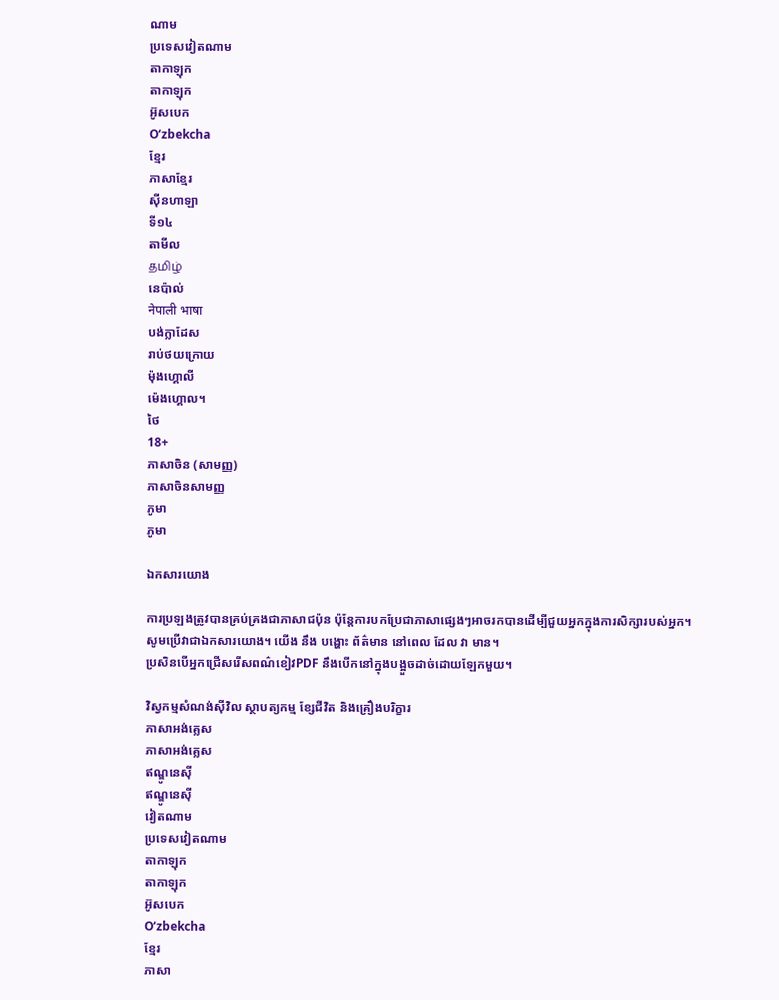ណាម
ប្រទេសវៀតណាម
តាកាឡុក
តាកាឡុក
អ៊ូសបេក
Oʻzbekcha
ខ្មែរ
ភាសាខ្មែរ
ស៊ីនហាឡា
ទី១៤
តាមីល
தமிழ்
នេប៉ាល់
नेपाली भाषा
បង់ក្លាដែស
រាប់ថយក្រោយ
ម៉ុងហ្គោលី
ម៉េងហ្គោល។
ថៃ
18+
ភាសាចិន (សាមញ្ញ)
ភាសាចិនសាមញ្ញ
ភូមា
ភូមា

ឯកសារយោង

ការប្រឡងត្រូវបានគ្រប់គ្រងជាភាសាជប៉ុន ប៉ុន្តែការបកប្រែជាភាសាផ្សេងៗអាចរកបានដើម្បីជួយអ្នកក្នុងការសិក្សារបស់អ្នក។
សូមប្រើវាជាឯកសារយោង។ យើង នឹង បង្ហោះ ព័ត៌មាន នៅពេល ដែល វា មាន។
ប្រសិនបើអ្នកជ្រើសរើសពណ៌ខៀវPDF នឹងបើកនៅក្នុងបង្អួចដាច់ដោយឡែកមួយ។

វិស្វកម្មសំណង់ស៊ីវិល ស្ថាបត្យកម្ម ខ្សែជីវិត និងគ្រឿងបរិក្ខារ
ភាសាអង់គ្លេស
ភាសាអង់គ្លេស
ឥណ្ឌូនេស៊ី
ឥណ្ឌូនេស៊ី
វៀតណាម
ប្រទេសវៀតណាម
តាកាឡុក
តាកាឡុក
អ៊ូសបេក
Oʻzbekcha
ខ្មែរ
ភាសា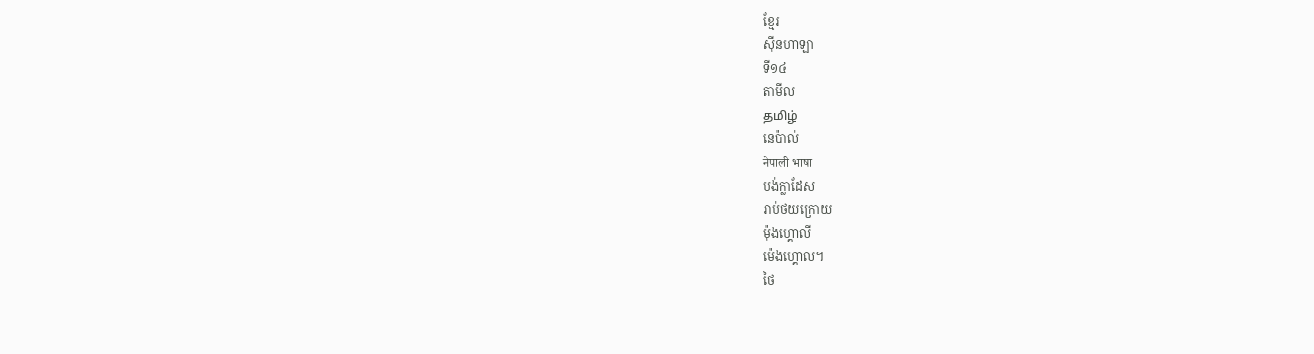ខ្មែរ
ស៊ីនហាឡា
ទី១៤
តាមីល
தமிழ்
នេប៉ាល់
नेपाली भाषा
បង់ក្លាដែស
រាប់ថយក្រោយ
ម៉ុងហ្គោលី
ម៉េងហ្គោល។
ថៃ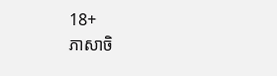18+
ភាសាចិ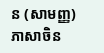ន (សាមញ្ញ)
ភាសាចិន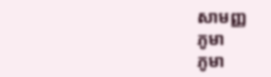សាមញ្ញ
ភូមា
ភូមា